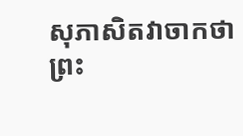សុភាសិតវាចាកថា
ព្រះ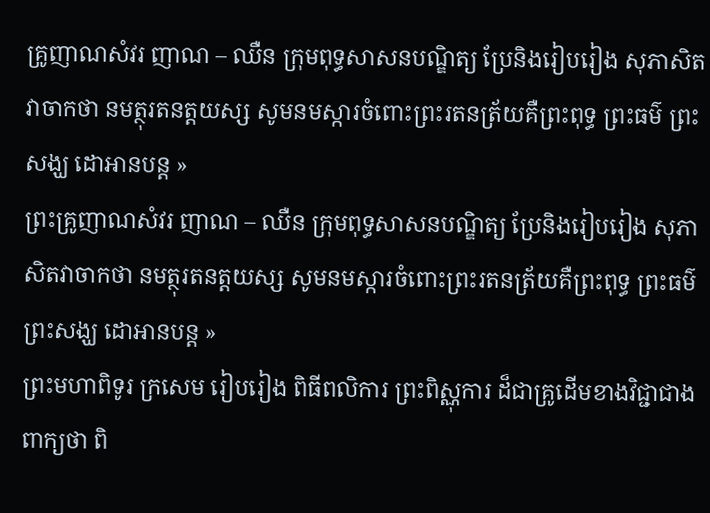គ្រូញាណសំវរ ញាណ – ឈឺន ក្រុមពុទ្ធសាសនបណ្ឌិត្យ ប្រែនិងរៀបរៀង សុភាសិតវាចាកថា នមត្ថុរតនត្តយស្ស សូមនមស្ការចំពោះព្រះរតនត្រ័យគឺព្រះពុទ្ធ ព្រះធម៌ ព្រះសង្ឃ ដោអានបន្ត »
ព្រះគ្រូញាណសំវរ ញាណ – ឈឺន ក្រុមពុទ្ធសាសនបណ្ឌិត្យ ប្រែនិងរៀបរៀង សុភាសិតវាចាកថា នមត្ថុរតនត្តយស្ស សូមនមស្ការចំពោះព្រះរតនត្រ័យគឺព្រះពុទ្ធ ព្រះធម៌ ព្រះសង្ឃ ដោអានបន្ត »
ព្រះមហាពិទូរ ក្រសេម រៀបរៀង ពិធីពលិការ ព្រះពិស្ណុការ ដ៏ជាគ្រូដើមខាងវិជ្ជាជាង ពាក្យថា ពិ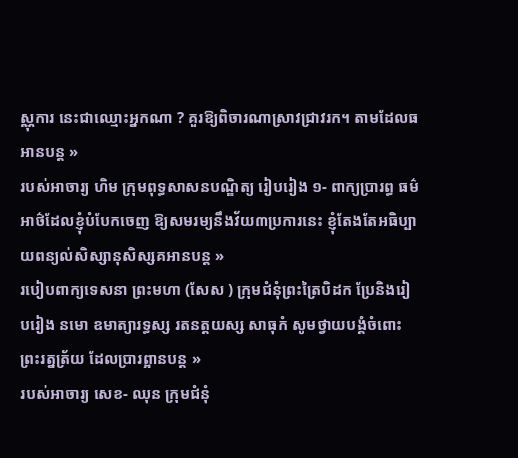ស្ណុការ នេះជាឈ្មោះអ្នកណា ? គួរឱ្យពិចារណាស្រាវជ្រាវរក។ តាមដែលធអានបន្ត »
របស់អាចារ្យ ហិម ក្រុមពុទ្ធសាសនបណ្ឌិត្យ រៀបរៀង ១- ពាក្យប្រារព្ធ ធម៌អាថ៌ដែលខ្ញុំបំបែកចេញ ឱ្យសមរម្យនឹងវ័យ៣ប្រការនេះ ខ្ញុំតែងតែអធិប្បាយពន្យល់សិស្សានុសិស្សគអានបន្ត »
របៀបពាក្យទេសនា ព្រះមហា (សែស ) ក្រុមជំនុំព្រះត្រៃបិដក ប្រែនិងរៀបរៀង នមោ ឧមាត្យារទ្ធស្ស រតនត្តយស្ស សាធុកំ សូមថ្វាយបង្គំចំពោះ ព្រះរត្នត្រ័យ ដែលប្រារព្អានបន្ត »
របស់អាចារ្យ សេខ- ឈុន ក្រុមជំនុំ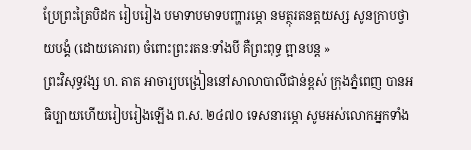ប្រែព្រះត្រៃបិដក រៀបរៀង បមាទាបមាទបញ្ហារម្ភោ នមត្ថុរតនត្តយស្ស សូនក្រាបថ្វាយបង្គំ (ដោយគោរព) ចំពោះព្រះរតនៈទាំងបី គឺព្រះពុទ្ធ ព្អានបន្ត »
ព្រះវិសុទ្ធវង្ស ហ. តាត អាចារ្យបង្រៀននៅសាលាបាលីជាន់ខ្ពស់ ក្រុងភ្នំពេញ បានអធិប្បាយហើយរៀបរៀងឡើង ព.ស. ២៤៧០ ទេសនារម្ភោ សូមអស់លោកអ្នកទាំង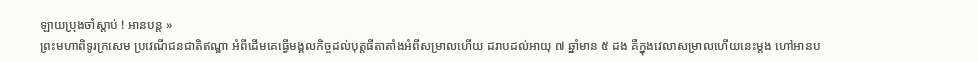ឡាយប្រុងចាំស្ដាប់ ! អានបន្ត »
ព្រះមហាពិទូរក្រសេម ប្រវេណីជនជាតិឥណ្ឌា អំពីដើមគេធ្វើមង្គលកិច្ចដល់បុត្តធីតាតាំងអំពីសម្រាលហើយ ដរាបដល់អាយុ ៧ ឆ្នាំមាន ៥ ដង គឺក្នុងវេលាសម្រាលហើយនេះម្ដង ហៅអានប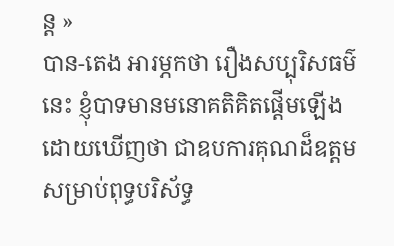ន្ត »
បាន-តេង អារម្ភកថា រឿងសប្បុរិសធម៌នេះ ខ្ញុំបាទមានមនោគតិគិតផ្ដើមឡើងដោយឃើញថា ជាឧបការគុណដ៏ឧត្ដម សម្រាប់ពុទ្ធបរិស័ទ្ធ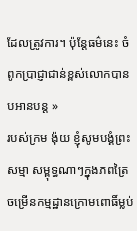ដែលត្រូវការ។ ប៉ុន្តែធម៌នេះ ចំពូកប្រាជ្ញាជាន់ខ្ពស់លោកបានបអានបន្ត »
របស់ក្រម ង៉ុយ ខ្ញុំសូមបង្គំព្រះសម្មា សម្ពុទ្ធណាៗក្នុងភពត្រៃ ចម្រើនកម្មដ្ឋានក្រោមពោធិ៍ម្លប់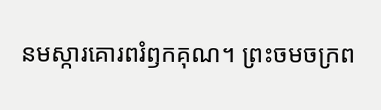នមស្ការគោរពរំឭកគុណ។ ព្រះចមចក្រព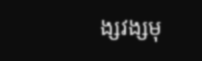ង្សវង្សមុ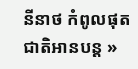នីនាថ កំពូលផុតជាតិអានបន្ត »